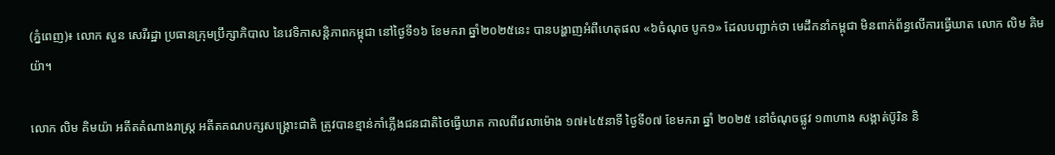(ភ្នំពេញ)៖ លោក សួន សេរីរដ្ឋា ប្រធានក្រុមប្រឹក្សាភិបាល នៃវេទិកាសន្តិភាពកម្ពុជា នៅថ្ងៃទី១៦ ខែមករា ឆ្នាំ២០២៥នេះ បានបង្ហាញអំពីហេតុផល «៦ចំណុច បូក១» ដែលបញ្ជាក់ថា មេដឹកនាំកម្ពុជា មិនពាក់ព័ន្ធលើការធ្វើឃាត លោក លិម គិមយ៉ា។

លោក លិម គិមយ៉ា អតីតតំណាងរាស្ត្រ អតីតគណបក្សសង្គ្រោះជាតិ ត្រូវបានខ្មាន់កាំភ្លើងជនជាតិថៃធ្វើឃាត កាលពីវេលាម៉ោង ១៧៖៤៥នាទី ថ្ងៃទី០៧ ខែមករា ឆ្នាំ ២០២៥ នៅចំណុចផ្លូវ ១៣ហាង សង្កាត់ប៊ូរិន និ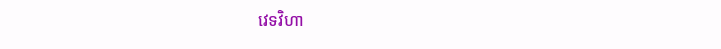វេទវិហា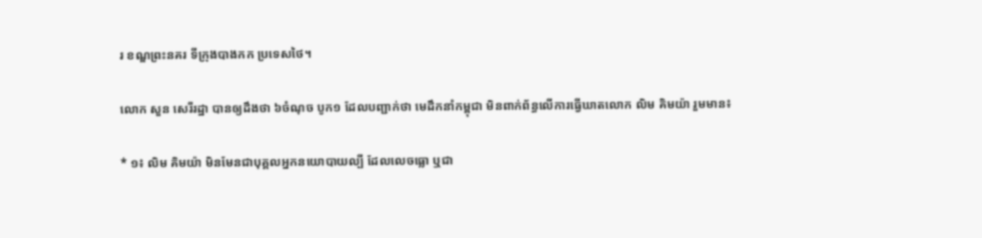រ ខណ្ឌព្រះនគរ ទីក្រុងបាងកក ប្រទេសថៃ។

លោក សួន សេរីរដ្ឋា បានឲ្យដឹងថា ៦ចំណុច បូក១ ដែលបញ្ជាក់ថា មេដឹកនាំកម្ពុជា មិនពាក់ព័ន្ធលើការធ្វើឃាតលោក លិម គិមយ៉ា រួមមាន៖

* ១៖ លិម គិមយ៉ា មិនមែនជាបុគ្គលអ្នកនយោបាយល្បី ដែលលេចធ្លោ ឬជា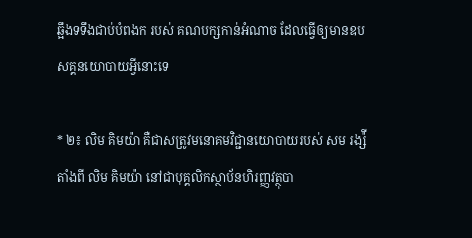ឆ្អឹងទទឹងជាប់បំពងក របស់ គណបក្សកាន់អំណាច ដែលធ្វើឲ្យមានឧបសគ្គនយោបាយអ្វីនោះទេ

* ២៖ លិម គិមយ៉ា គឺជាសត្រូវមនោគមវិជ្ជានយោបាយរបស់ សម រង្ស៉ី តាំងពី លិម គិមយ៉ា នៅជាបុគ្គលិកស្ថាប័នហិរញ្ញវត្ថុបា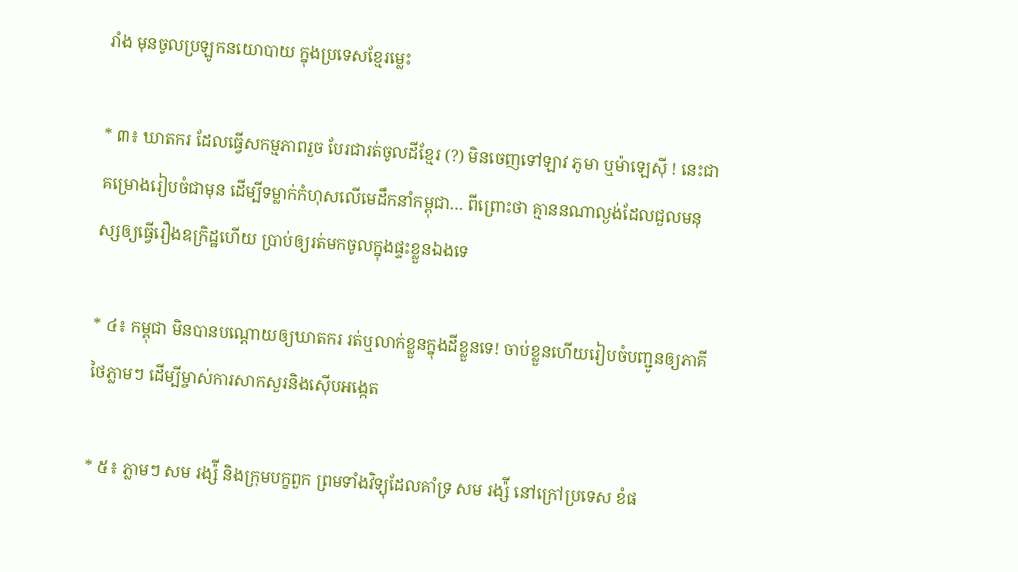រាំង មុនចូលប្រឡូកនយោបាយ ក្នុងប្រទេសខ្មែរម្លេះ

* ៣៖ ឃាតករ ដែលធ្វើសកម្មភាពរួច បែរជារត់ចូលដីខ្មែរ (?) មិនចេញទៅឡាវ ភូមា ឬម៉ាឡេស៊ី ! នេះជាគម្រោងរៀបចំជាមុន ដើម្បីទម្លាក់កំហុសលើមេដឹកនាំកម្ពុជា… ពីព្រោះថា គ្មាននណាល្ងង់ដែលជួលមនុស្សឲ្យធ្វើរឿងឧក្រិដ្ឋហើយ ប្រាប់ឲ្យរត់មកចូលក្នុងផ្ទះខ្លួនឯងទេ

* ៤៖ កម្ពុជា មិនបានបណ្តោយឲ្យឃាតករ រត់ឬលាក់ខ្លួនក្នុងដីខ្លួនទេ! ចាប់ខ្លួនហើយរៀបចំបញ្ជូនឲ្យភាគីថៃភ្លាមៗ ដើម្បីម្ចាស់ការសាកសួរនិងស៊ើបអង្កេត

* ៥៖ ភ្លាមៗ សម រង្ស៉ី និងក្រុមបក្ខពួក ព្រមទាំងវិទ្យុដែលគាំទ្រ សម រង្ស៉ី នៅក្រៅប្រទេស ខំផ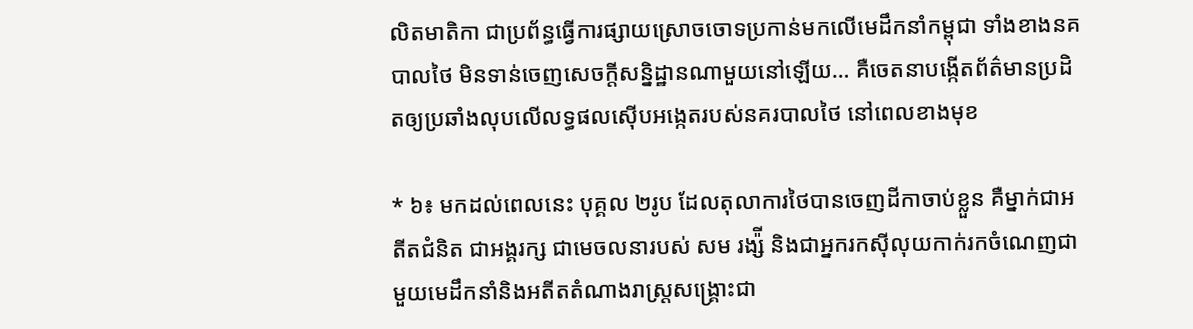លិតមាតិកា ជាប្រព័ន្ធធ្វើការផ្សាយស្រោចចោទប្រកាន់មកលើមេដឹកនាំកម្ពុជា ទាំងខាងនគបាលថៃ មិនទាន់ចេញសេចក្តីសន្និដ្ឋានណាមួយនៅឡើយ… គឺចេតនាបង្កើតព័ត៌មានប្រដិតឲ្យប្រឆាំងលុបលើលទ្ធផលស៊ើបអង្កេតរបស់នគរបាលថៃ នៅពេលខាងមុខ

* ៦៖ មកដល់ពេលនេះ បុគ្គល ២រូប ដែលតុលាការថៃបានចេញដីកាចាប់ខ្លួន គឺម្នាក់ជាអតីតជំនិត ជាអង្គរក្ស ជាមេចលនារបស់ សម រង្ស៉ី និងជាអ្នករកស៊ីលុយកាក់រកចំណេញជាមួយមេដឹកនាំនិងអតីតតំណាងរាស្ត្រសង្គ្រោះជា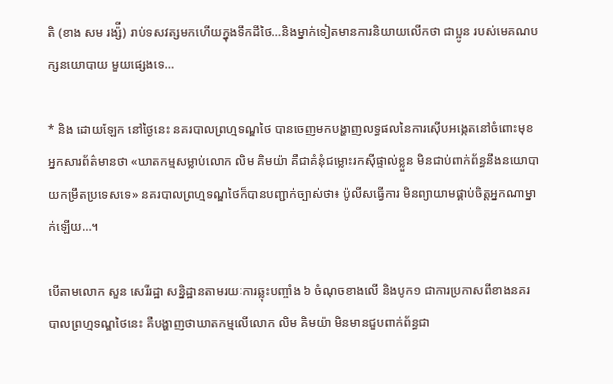តិ (ខាង សម រង្ស៉ី) រាប់ទសវត្សមកហើយក្នុងទឹកដីថៃ…និងម្នាក់ទៀតមានការនិយាយលើកថា ជាប្អូន របស់មេគណបក្សនយោបាយ មួយផ្សេងទេ…

* និង ដោយឡែក នៅថ្ងៃនេះ នគរបាលព្រហ្មទណ្ឌថៃ បានចេញមកបង្ហាញលទ្ធផលនៃការស៊ើបអង្កេតនៅចំពោះមុខអ្នកសារព័ត៌មានថា «ឃាតកម្មសម្លាប់លោក លិម គិមយ៉ា គឺជាគំនុំជម្លោះរកស៊ីផ្ទាល់ខ្លួន មិនជាប់ពាក់ព័ន្ធនឹងនយោបាយកម្រឹតប្រទេសទេ» នគរបាលព្រហ្មទណ្ឌថៃក៏បានបញ្ជាក់ច្បាស់ថា៖ ប៉ូលីសធ្វើការ មិនព្យាយាមផ្គាប់ចិត្តអ្នកណាម្នាក់ឡើយ…។

បើតាមលោក សួន សេរីរដ្ឋា សន្និដ្ឋានតាមរយៈការឆ្លុះបញ្ចាំង ៦ ចំណុចខាងលើ និងបូក១ ជាការប្រកាសពីខាងនគរបាលព្រហ្មទណ្ឌថៃនេះ គឺបង្ហាញថាឃាតកម្មលើលោក លិម គិមយ៉ា មិនមានជួបពាក់ព័ន្ធជា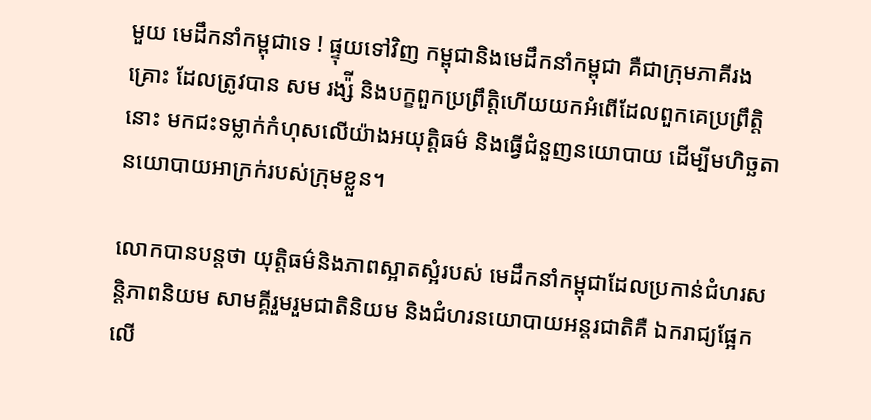មួយ មេដឹកនាំកម្ពុជាទេ ! ផ្ទុយទៅវិញ កម្ពុជានិងមេដឹកនាំកម្ពុជា គឺជាក្រុមភាគីរងគ្រោះ ដែលត្រូវបាន សម រង្ស៉ី និងបក្ខពួកប្រព្រឹត្តិហើយយកអំពើដែលពួកគេប្រព្រឹត្តិនោះ មកជះទម្លាក់កំហុសលើយ៉ាងអយុត្តិធម៌ និងធ្វើជំនួញនយោបាយ ដើម្បីមហិច្ឆតានយោបាយអាក្រក់របស់ក្រុមខ្លួន។

លោកបានបន្តថា យុត្តិធម៌និងភាពស្អាតស្អំរបស់ មេដឹកនាំកម្ពុជាដែលប្រកាន់ជំហរសន្តិភាពនិយម សាមគ្គីរួមរួមជាតិនិយម និងជំហរនយោបាយអន្តរជាតិគឺ ឯករាជ្យផ្អែកលើ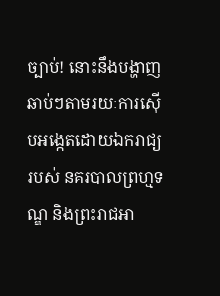ច្បាប់! នោះនឹងបង្ហាញឆាប់ៗតាមរយៈការស៊ើបអង្កេតដោយឯករាជ្យរបស់ នគរបាលព្រហ្មទណ្ឌ និងព្រះរាជអា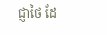ជ្ញាថៃ ដែ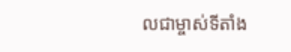លជាម្ចាស់ទីតាំង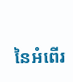នៃអំពើរ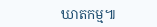ឃាតកម្ម៕